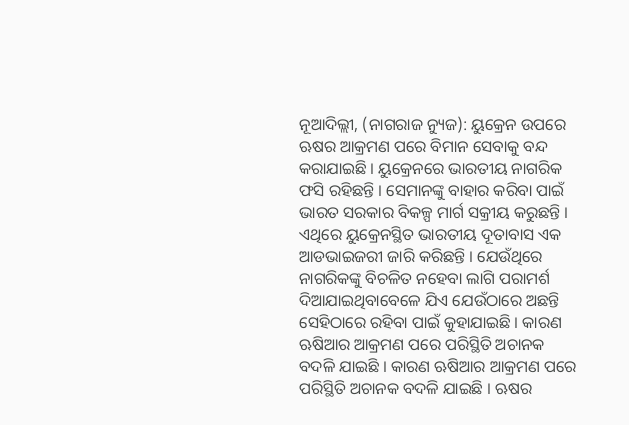ନୂଆଦିଲ୍ଲୀ, (ନାଗରାଜ ନ୍ୟୁଜ): ୟୁକ୍ରେନ ଉପରେ ଋଷର ଆକ୍ରମଣ ପରେ ବିମାନ ସେବାକୁ ବନ୍ଦ କରାଯାଇଛି । ୟୁକ୍ରେନରେ ଭାରତୀୟ ନାଗରିକ ଫସି ରହିଛନ୍ତି । ସେମାନଙ୍କୁ ବାହାର କରିବା ପାଇଁ ଭାରତ ସରକାର ବିକଳ୍ପ ମାର୍ଗ ସକ୍ରୀୟ କରୁଛନ୍ତି । ଏଥିରେ ୟୁକ୍ରେନସ୍ଥିତ ଭାରତୀୟ ଦୂତାବାସ ଏକ ଆଡଭାଇଜରୀ ଜାରି କରିଛନ୍ତି । ଯେଉଁଥିରେ ନାଗରିକଙ୍କୁ ବିଚଳିତ ନହେବା ଲାଗି ପରାମର୍ଶ ଦିଆଯାଇଥିବାବେଳେ ଯିଏ ଯେଉଁଠାରେ ଅଛନ୍ତି ସେହିଠାରେ ରହିବା ପାଇଁ କୁହାଯାଇଛି । କାରଣ ଋଷିଆର ଆକ୍ରମଣ ପରେ ପରିସ୍ଥିତି ଅଚାନକ ବଦଳି ଯାଇଛି । କାରଣ ଋଷିଆର ଆକ୍ରମଣ ପରେ ପରିସ୍ଥିତି ଅଚାନକ ବଦଳି ଯାଇଛି । ଋଷର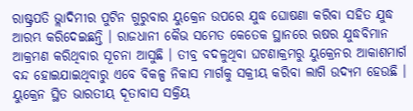ରାଷ୍ଟ୍ରପତି ଭ୍ଲାଦିମୀର ପୁଟିନ ଗୁରୁବାର ୟୁକ୍ରେନ ଉପରେ ଯୁଦ୍ଧ ଘୋଷଣା କରିବା ସହିତ ଯୁଦ୍ଧ ଆରମ୍ଭ କରିଦେଇଛନ୍ତି । ରାଜଧାନୀ କୈଭ ସମେତ କେତେକ ସ୍ଥାନରେ ଋଷର ଯୁଦ୍ଧବିମାନ ଆକ୍ରମଣ କରିଥିବାର ସୂଚନା ଆସୁଛି । ତୀବ୍ର ବଦଳୁଥିବା ଘଟଣାକ୍ରମରୁ ୟୁକ୍ରେନର ଆକାଶମାର୍ଗ ବନ୍ଦ ହୋଇଯାଇଥିବାରୁ ଏବେ ବିକଳ୍ପ ନିକାସ ମାର୍ଗକୁ ସକ୍ରୀୟ କରିବା ଲାଗି ଉଦ୍ୟମ ହେଉଛି । ୟୁକ୍ରେନ ସ୍ଥିତ ଭାରତୀୟ ଦୂତାବାସ ସକ୍ରିୟ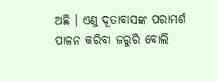ଅଛି । ଏଣୁ ଦୂତାବାସଙ୍କ ପରାମର୍ଶ ପାଳନ କରିବା ଜରୁରି ବୋଲି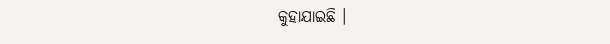କୁହାଯାଇଛି ।